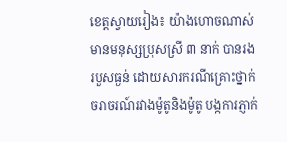ខេត្តស្វាយរៀង៖ យ៉ាងហោចណាស់មានមនុស្សប្រុសស្រី ៣ នាក់ បានរងរបួសធ្ងន់ ដោយសារករណីគ្រោះថ្នាក់ចរាចរណ៍រវាងម៉ូតូនិងម៉ូតូ បង្កការភ្ញាក់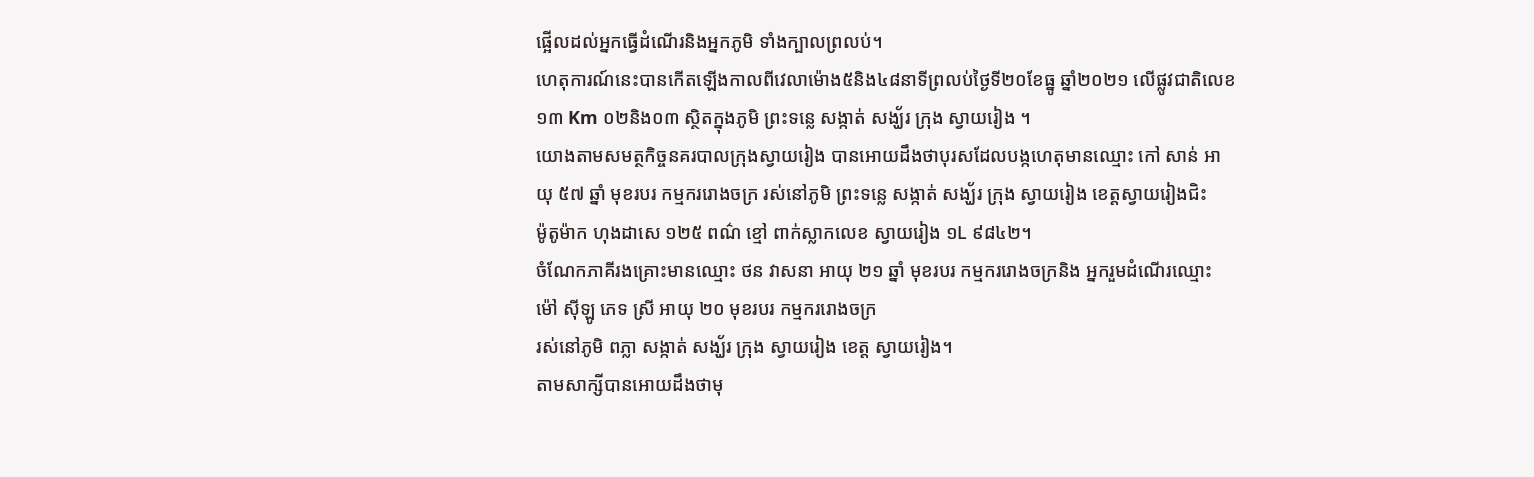ផ្អើលដល់អ្នកធ្វើដំណើរនិងអ្នកភូមិ ទាំងក្បាលព្រលប់។
ហេតុការណ៍នេះបានកើតឡើងកាលពីវេលាម៉ោង៥និង៤៨នាទីព្រលប់ថ្ងៃទី២០ខែធ្នូ ឆ្នាំ២០២១ លើផ្លូវជាតិលេខ ១៣ Km ០២និង០៣ ស្ថិតក្នុងភូមិ ព្រះទន្លេ សង្កាត់ សង្ឃ័រ ក្រុង ស្វាយរៀង ។
យោងតាមសមត្ថកិច្ចនគរបាលក្រុងស្វាយរៀង បានអោយដឹងថាបុរសដែលបង្កហេតុមានឈ្មោះ កៅ សាន់ អាយុ ៥៧ ឆ្នាំ មុខរបរ កម្មកររោងចក្រ រស់នៅភូមិ ព្រះទន្លេ សង្កាត់ សង្ឃ័រ ក្រុង ស្វាយរៀង ខេត្តស្វាយរៀងជិះ
ម៉ូតូម៉ាក ហុងដាសេ ១២៥ ពណ៌ ខ្មៅ ពាក់ស្លាកលេខ ស្វាយរៀង ១L ៩៨៤២។
ចំណែកភាគីរងគ្រោះមានឈ្មោះ ថន វាសនា អាយុ ២១ ឆ្នាំ មុខរបរ កម្មកររោងចក្រនិង អ្នករួមដំណើរឈ្មោះ ម៉ៅ សុីឡូ ភេទ ស្រី អាយុ ២០ មុខរបរ កម្មកររោងចក្រ
រស់នៅភូមិ ពភ្លា សង្កាត់ សង្ឃ័រ ក្រុង ស្វាយរៀង ខេត្ត ស្វាយរៀង។
តាមសាក្សីបានអោយដឹងថាមុ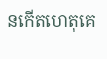នកើតហេតុគេ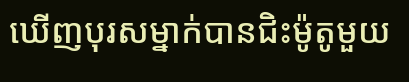ឃើញបុរសម្នាក់បានជិះម៉ូតូមួយ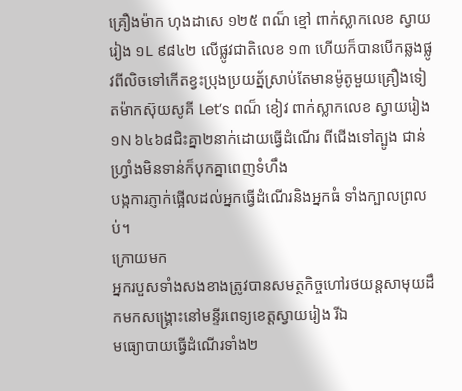គ្រឿងម៉ាក ហុងដាសេ ១២៥ ពណ៏ ខ្មៅ ពាក់ស្លាកលេខ ស្វាយរៀង ១L ៩៨៤២ លើផ្លូវជាតិលេខ ១៣ ហើយក៏បានបើកឆ្លងផ្លូវពីលិចទៅកើតខ្វះប្រុងប្រយត្ន័ស្រាប់តែមានម៉ូតូមួយគ្រឿងទៀតម៉ាកស៊ុយសូគី Let’s ពណ៏ ខៀវ ពាក់ស្លាកលេខ ស្វាយរៀង ១N ៦៤៦៨ជិះគ្នា២នាក់ដោយធ្វើដំណើរ ពីជើងទៅត្បូង ជាន់ហ្វ្រាំងមិនទាន់ក៏បុកគ្នាពេញទំហឹង
បង្កការភ្ញាក់ផ្អើលដល់អ្នកធ្វើដំណើរនិងអ្នកធំ ទាំងក្បាលព្រលប់។
ក្រោយមក
អ្នករបួសទាំងសងខាងត្រូវបានសមត្ថកិច្ចហៅរថយន្តសាមុយដឹកមកសង្គ្រោះនៅមន្ទីរពេទ្យខេត្តស្វាយរៀង រីឯ
មធ្យោបាយធ្វើដំណើរទាំង២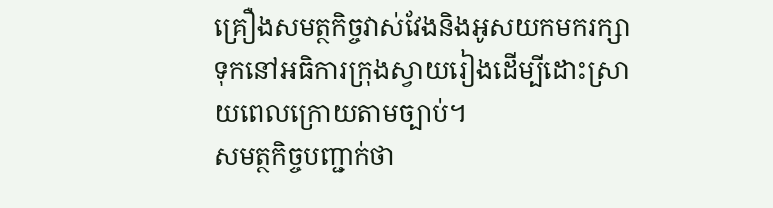គ្រឿងសមត្ថកិច្ចវាស់វែងនិងអូសយកមករក្សាទុកនៅអធិការក្រុងស្វាយរៀងដើម្បីដោះស្រាយពេលក្រោយតាមច្បាប់។
សមត្ថកិច្ចបញ្ជាក់ថា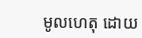មូលហេតុ ដោយ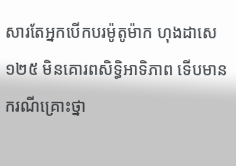សារតែអ្នកបើកបរម៉ូតូម៉ាក ហុងដាសេ ១២៥ មិនគោរពសិទ្ធិអាទិភាព ទើបមានករណីគ្រោះថ្នា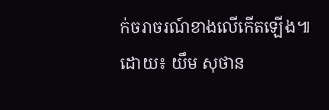ក់ចរាចរណ៍ខាងលើកើតឡើង៕
ដោយ៖ យឹម សុថាន